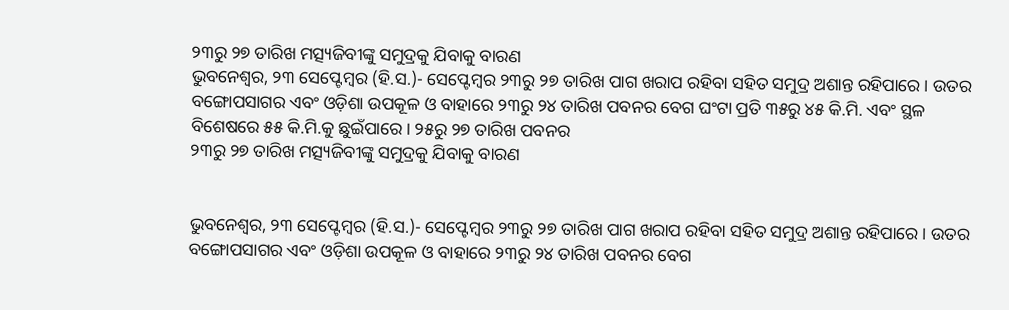୨୩ରୁ ୨୭ ତାରିଖ ମତ୍ସ୍ୟଜିବୀଙ୍କୁ ସମୁଦ୍ରକୁ ଯିବାକୁ ବାରଣ
ଭୁବନେଶ୍ୱର, ୨୩ ସେପ୍ଟେମ୍ବର (ହି.ସ.)- ସେପ୍ଟେମ୍ବର ୨୩ରୁ ୨୭ ତାରିଖ ପାଗ ଖରାପ ରହିବା ସହିତ ସମୁଦ୍ର ଅଶାନ୍ତ ରହିପାରେ । ଉତର ବଙ୍ଗୋପସାଗର ଏବଂ ଓଡ଼ିଶା ଉପକୂଳ ଓ ବାହାରେ ୨୩ରୁ ୨୪ ତାରିଖ ପବନର ବେଗ ଘଂଟା ପ୍ରତି ୩୫ରୁ ୪୫ କି.ମି. ଏବଂ ସ୍ଥଳ ବିଶେଷରେ ୫୫ କି.ମି.କୁ ଛୁଇଁପାରେ । ୨୫ରୁ ୨୭ ତାରିଖ ପବନର
୨୩ରୁ ୨୭ ତାରିଖ ମତ୍ସ୍ୟଜିବୀଙ୍କୁ ସମୁଦ୍ରକୁ ଯିବାକୁ ବାରଣ


ଭୁବନେଶ୍ୱର, ୨୩ ସେପ୍ଟେମ୍ବର (ହି.ସ.)- ସେପ୍ଟେମ୍ବର ୨୩ରୁ ୨୭ ତାରିଖ ପାଗ ଖରାପ ରହିବା ସହିତ ସମୁଦ୍ର ଅଶାନ୍ତ ରହିପାରେ । ଉତର ବଙ୍ଗୋପସାଗର ଏବଂ ଓଡ଼ିଶା ଉପକୂଳ ଓ ବାହାରେ ୨୩ରୁ ୨୪ ତାରିଖ ପବନର ବେଗ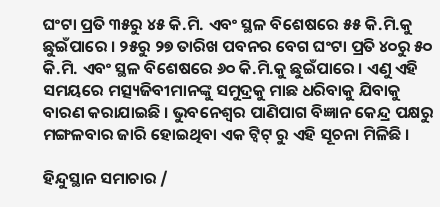ଘଂଟା ପ୍ରତି ୩୫ରୁ ୪୫ କି.ମି. ଏବଂ ସ୍ଥଳ ବିଶେଷରେ ୫୫ କି.ମି.କୁ ଛୁଇଁପାରେ । ୨୫ରୁ ୨୭ ତାରିଖ ପବନର ବେଗ ଘଂଟା ପ୍ରତି ୪୦ରୁ ୫୦ କି.ମି. ଏବଂ ସ୍ଥଳ ବିଶେଷରେ ୬୦ କି.ମି.କୁ ଛୁଇଁପାରେ । ଏଣୁ ଏହି ସମୟରେ ମତ୍ସ୍ୟଜିବୀମାନଙ୍କୁ ସମୁଦ୍ରକୁ ମାଛ ଧରିବାକୁ ଯିବାକୁ ବାରଣ କରାଯାଇଛି । ଭୁବନେଶ୍ୱର ପାଣିପାଗ ବିଜ୍ଞାନ କେନ୍ଦ୍ର ପକ୍ଷରୁ ମଙ୍ଗଳବାର ଜାରି ହୋଇଥିବା ଏକ ଟ୍ୱିଟ୍ ରୁ ଏହି ସୂଚନା ମିଳିଛି ।

ହିନ୍ଦୁସ୍ଥାନ ସମାଚାର /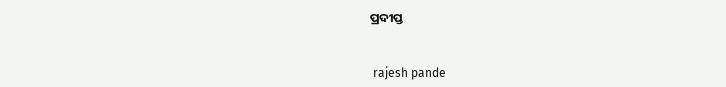ପ୍ରଦୀପ୍ତ


 rajesh pande